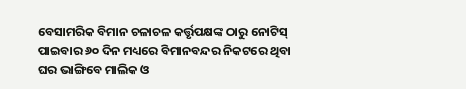ବେସାମରିକ ବିମାନ ଚଳାଚଳ କର୍ତ୍ତୃପକ୍ଷଙ୍କ ଠାରୁ ନୋଟିସ୍ ପାଇବାର ୬୦ ଦିନ ମଧ୍ୟରେ ବିମାନବନ୍ଦର ନିକଟରେ ଥିବା ଘର ଭାଙ୍ଗିବେ ମାଲିକ ଓ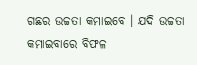ଗଛର ଉଚ୍ଚତା କମାଇବେ । ଯଦି ଉଚ୍ଚତା କମାଇବାରେ ବିଫଳ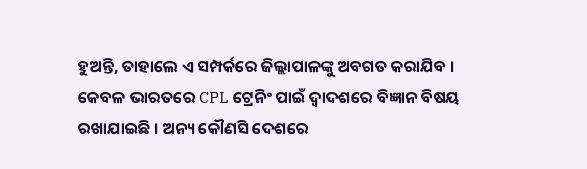ହୁଅନ୍ତି, ତାହାଲେ ଏ ସମ୍ପର୍କରେ ଜିଲ୍ଲାପାଳଙ୍କୁ ଅବଗତ କରାଯିବ ।
କେବଳ ଭାରତରେ CPL ଟ୍ରେନିଂ ପାଇଁ ଦ୍ୱାଦଶରେ ବିଜ୍ଞାନ ବିଷୟ ରଖାଯାଇଛି । ଅନ୍ୟ କୌଣସି ଦେଶରେ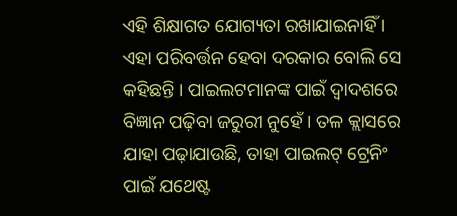ଏହି ଶିକ୍ଷାଗତ ଯୋଗ୍ୟତା ରଖାଯାଇନାହିଁ । ଏହା ପରିବର୍ତ୍ତନ ହେବା ଦରକାର ବୋଲି ସେ କହିଛନ୍ତି । ପାଇଲଟମାନଙ୍କ ପାଇଁ ଦ୍ୱାଦଶରେ ବିଜ୍ଞାନ ପଢ଼ିବା ଜରୁରୀ ନୁହେଁ । ତଳ କ୍ଲାସରେ ଯାହା ପଢ଼ାଯାଉଛି, ତାହା ପାଇଲଟ୍ ଟ୍ରେନିଂ ପାଇଁ ଯଥେଷ୍ଟ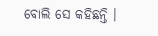ବୋଲି ସେ କହିଛନ୍ତି ।